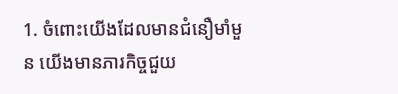1. ចំពោះយើងដែលមានជំនឿមាំមួន យើងមានភារកិច្ចជួយ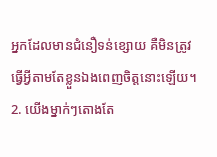អ្នកដែលមានជំនឿទន់ខ្សោយ គឺមិនត្រូវធ្វើអ្វីតាមតែខ្លួនឯងពេញចិត្តនោះឡើយ។
2. យើងម្នាក់ៗតោងតែ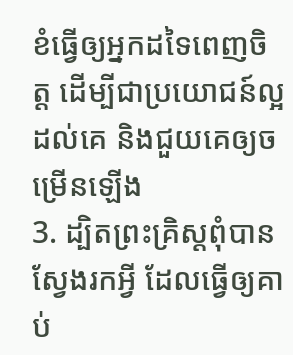ខំធ្វើឲ្យអ្នកដទៃពេញចិត្ត ដើម្បីជាប្រយោជន៍ល្អដល់គេ និងជួយគេឲ្យចម្រើនឡើង
3. ដ្បិតព្រះគ្រិស្ដពុំបានស្វែងរកអ្វី ដែលធ្វើឲ្យគាប់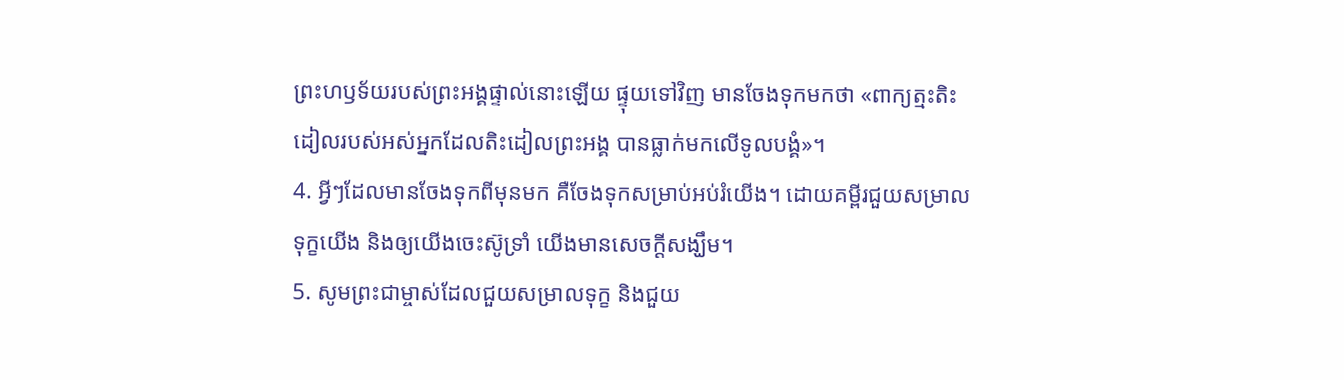ព្រះហឫទ័យរបស់ព្រះអង្គផ្ទាល់នោះឡើយ ផ្ទុយទៅវិញ មានចែងទុកមកថា «ពាក្យត្មះតិះដៀលរបស់អស់អ្នកដែលតិះដៀលព្រះអង្គ បានធ្លាក់មកលើទូលបង្គំ»។
4. អ្វីៗដែលមានចែងទុកពីមុនមក គឺចែងទុកសម្រាប់អប់រំយើង។ ដោយគម្ពីរជួយសម្រាលទុក្ខយើង និងឲ្យយើងចេះស៊ូទ្រាំ យើងមានសេចក្ដីសង្ឃឹម។
5. សូមព្រះជាម្ចាស់ដែលជួយសម្រាលទុក្ខ និងជួយ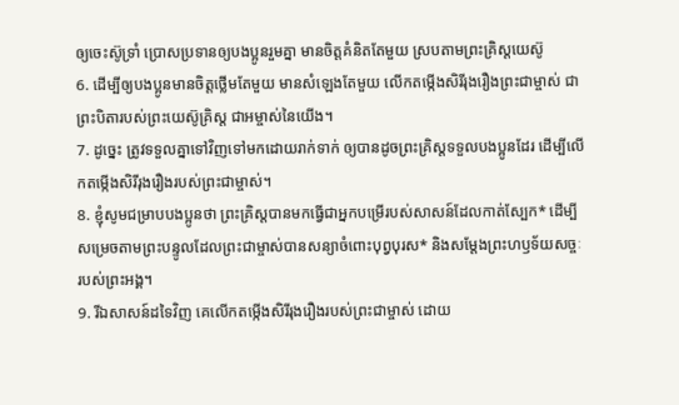ឲ្យចេះស៊ូទ្រាំ ប្រោសប្រទានឲ្យបងប្អូនរួមគ្នា មានចិត្តគំនិតតែមួយ ស្របតាមព្រះគ្រិស្ដយេស៊ូ
6. ដើម្បីឲ្យបងប្អូនមានចិត្តថ្លើមតែមួយ មានសំឡេងតែមួយ លើកតម្កើងសិរីរុងរឿងព្រះជាម្ចាស់ ជាព្រះបិតារបស់ព្រះយេស៊ូគ្រិស្ដ ជាអម្ចាស់នៃយើង។
7. ដូច្នេះ ត្រូវទទួលគ្នាទៅវិញទៅមកដោយរាក់ទាក់ ឲ្យបានដូចព្រះគ្រិស្ដទទួលបងប្អូនដែរ ដើម្បីលើកតម្កើងសិរីរុងរឿងរបស់ព្រះជាម្ចាស់។
8. ខ្ញុំសូមជម្រាបបងប្អូនថា ព្រះគ្រិស្ដបានមកធ្វើជាអ្នកបម្រើរបស់សាសន៍ដែលកាត់ស្បែក* ដើម្បីសម្រេចតាមព្រះបន្ទូលដែលព្រះជាម្ចាស់បានសន្យាចំពោះបុព្វបុរស* និងសម្តែងព្រះហឫទ័យសច្ចៈរបស់ព្រះអង្គ។
9. រីឯសាសន៍ដទៃវិញ គេលើកតម្កើងសិរីរុងរឿងរបស់ព្រះជាម្ចាស់ ដោយ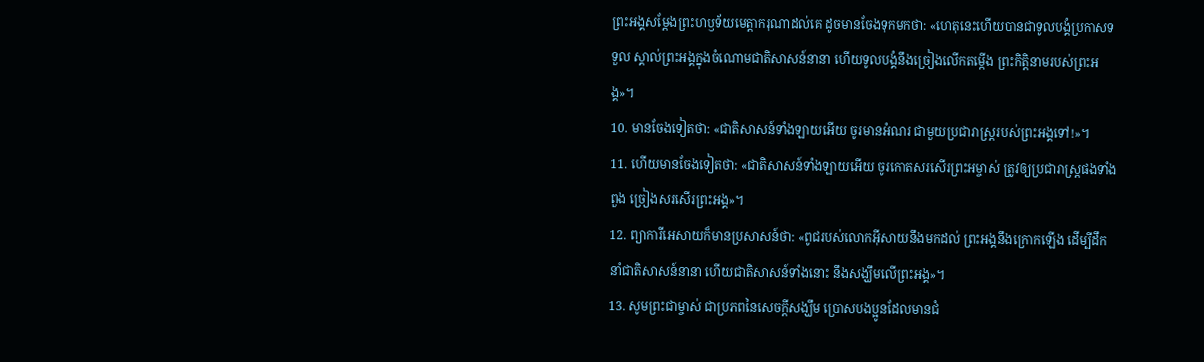ព្រះអង្គសម្តែងព្រះហឫទ័យមេត្តាករុណាដល់គេ ដូចមានចែងទុកមកថា: «ហេតុនេះហើយបានជាទូលបង្គំប្រកាសទទួល ស្គាល់ព្រះអង្គក្នុងចំណោមជាតិសាសន៍នានា ហើយទូលបង្គំនឹងច្រៀងលើកតម្កើង ព្រះកិត្តិនាមរបស់ព្រះអង្គ»។
10. មានចែងទៀតថា: «ជាតិសាសន៍ទាំងឡាយអើយ ចូរមានអំណរ ជាមួយប្រជារាស្ត្ររបស់ព្រះអង្គទៅ!»។
11. ហើយមានចែងទៀតថា: «ជាតិសាសន៍ទាំងឡាយអើយ ចូរកោតសរសើរព្រះអម្ចាស់ ត្រូវឲ្យប្រជារាស្ត្រផងទាំងពួង ច្រៀងសរសើរព្រះអង្គ»។
12. ព្យាការីអេសាយក៏មានប្រសាសន៍ថា: «ពូជរបស់លោកអ៊ីសាយនឹងមកដល់ ព្រះអង្គនឹងក្រោកឡើង ដើម្បីដឹកនាំជាតិសាសន៍នានា ហើយជាតិសាសន៍ទាំងនោះ នឹងសង្ឃឹមលើព្រះអង្គ»។
13. សូមព្រះជាម្ចាស់ ជាប្រភពនៃសេចក្ដីសង្ឃឹម ប្រោសបងប្អូនដែលមានជំ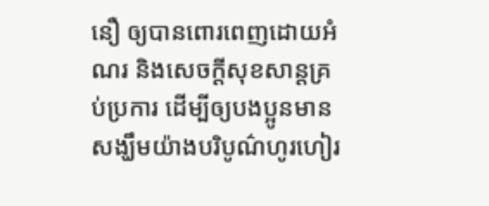នឿ ឲ្យបានពោរពេញដោយអំណរ និងសេចក្ដីសុខសាន្តគ្រប់ប្រការ ដើម្បីឲ្យបងប្អូនមានសង្ឃឹមយ៉ាងបរិបូណ៌ហូរហៀរ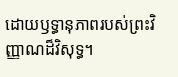ដោយឫទ្ធានុភាពរបស់ព្រះវិញ្ញាណដ៏វិសុទ្ធ។